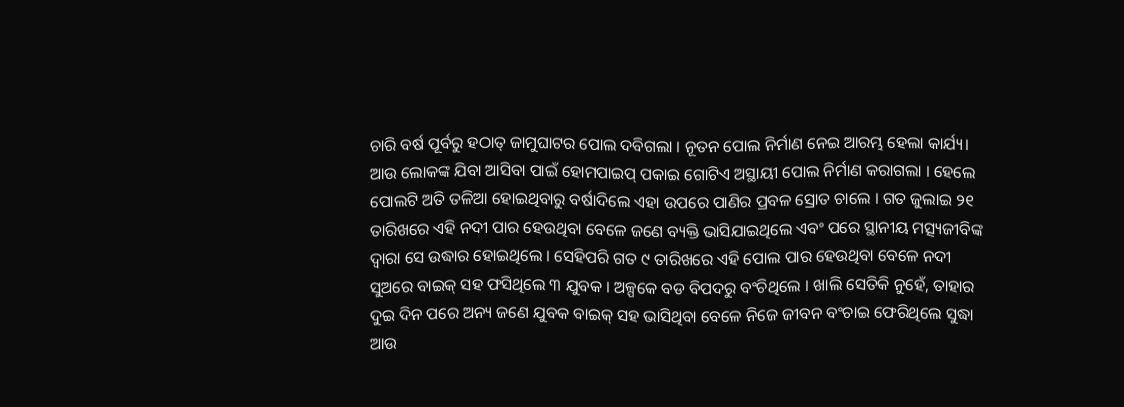ଚାରି ବର୍ଷ ପୂର୍ବରୁ ହଠାତ୍ ଜାମୁଘାଟର ପୋଲ ଦବିଗଲା । ନୂତନ ପୋଲ ନିର୍ମାଣ ନେଇ ଆରମ୍ଭ ହେଲା କାର୍ଯ୍ୟ। ଆଉ ଲୋକଙ୍କ ଯିବା ଆସିବା ପାଇଁ ହୋମପାଇପ୍ ପକାଇ ଗୋଟିଏ ଅସ୍ଥାୟୀ ପୋଲ ନିର୍ମାଣ କରାଗଲା । ହେଲେ ପୋଲଟି ଅତି ତଳିଆ ହୋଇଥିବାରୁ ବର୍ଷାଦିଲେ ଏହା ଉପରେ ପାଣିର ପ୍ରବଳ ସ୍ରୋତ ଚାଲେ । ଗତ ଜୁଲାଇ ୨୧ ତାରିଖରେ ଏହି ନଦୀ ପାର ହେଉଥିବା ବେଳେ ଜଣେ ବ୍ୟକ୍ତି ଭାସିଯାଇଥିଲେ ଏବଂ ପରେ ସ୍ଥାନୀୟ ମତ୍ସ୍ୟଜୀବିଙ୍କ ଦ୍ୱାରା ସେ ଉଦ୍ଧାର ହୋଇଥିଲେ । ସେହିପରି ଗତ ୯ ତାରିଖରେ ଏହି ପୋଲ ପାର ହେଉଥିବା ବେଳେ ନଦୀ ସୁଅରେ ବାଇକ୍ ସହ ଫସିଥିଲେ ୩ ଯୁବକ । ଅଳ୍ପକେ ବଡ ବିପଦରୁ ବଂଚିଥିଲେ । ଖାଲି ସେତିକି ନୁହେଁ, ତାହାର ଦୁଇ ଦିନ ପରେ ଅନ୍ୟ ଜଣେ ଯୁବକ ବାଇକ୍ ସହ ଭାସିଥିବା ବେଳେ ନିଜେ ଜୀବନ ବଂଚାଇ ଫେରିଥିଲେ ସୁଦ୍ଧା ଆଉ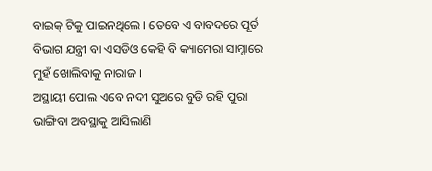ବାଇକ୍ ଟିକୁ ପାଇନଥିଲେ । ତେବେ ଏ ବାବଦରେ ପୂର୍ତ ବିଭାଗ ଯନ୍ତ୍ରୀ ବା ଏସଡିଓ କେହି ବି କ୍ୟାମେରା ସାମ୍ନାରେ ମୁହଁ ଖୋଲିବାକୁ ନାରାଜ ।
ଅସ୍ଥାୟୀ ପୋଲ ଏବେ ନଦୀ ସୁଅରେ ବୁଡି ରହି ପୁରା ଭାଙ୍ଗିବା ଅବସ୍ଥାକୁ ଆସିଲାଣି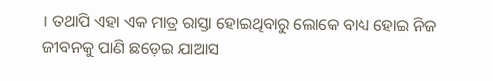। ତଥାପି ଏହା ଏକ ମାତ୍ର ରାସ୍ତା ହୋଇଥିବାରୁ ଲୋକେ ବାଧ୍ୟ ହୋଇ ନିଜ ଜୀବନକୁ ପାଣି ଛଡ଼େଇ ଯାଆସ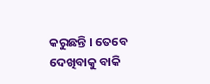କରୁଛନ୍ତି । ତେବେ ଦେଖିବାକୁ ବାକି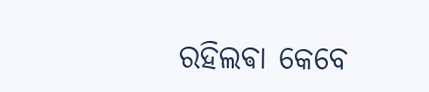ରହିଲଵା କେବେ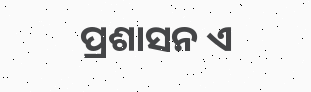ପ୍ରଶାସନ ଏ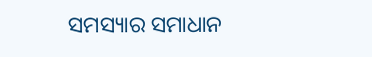ସମସ୍ୟାର ସମାଧାନ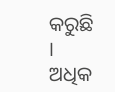କରୁଛି ।
ଅଧିକ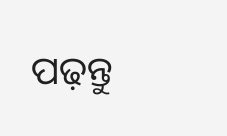ପଢ଼ନ୍ତୁ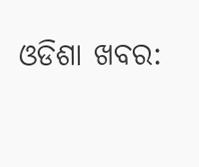ଓଡିଶା ଖବର: